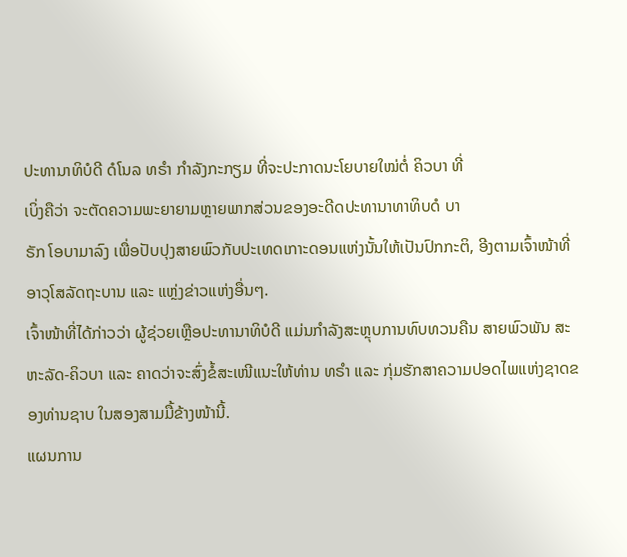ປະທານາທິບໍດີ ດໍໂນລ ທຣຳ ກຳລັງກະກຽມ ທີ່ຈະປະກາດນະໂຍບາຍໃໝ່ຕໍ່ ຄິວບາ ທີ່
ເບິ່ງຄືວ່າ ຈະຕັດຄວາມພະຍາຍາມຫຼາຍພາກສ່ວນຂອງອະດີດປະທານາທາທິບດໍ ບາ
ຣັກ ໂອບາມາລົງ ເພື່ອປັບປຸງສາຍພົວກັບປະເທດເກາະດອນແຫ່ງນັ້ນໃຫ້ເປັນປົກກະຕິ, ອີງຕາມເຈົ້າໜ້າທີ່ອາວຸໂສລັດຖະບານ ແລະ ແຫຼ່ງຂ່າວແຫ່ງອື່ນໆ.
ເຈົ້າໜ້າທີ່ໄດ້ກ່າວວ່າ ຜູ້ຊ່ວຍເຫຼືອປະທານາທິບໍດີ ແມ່ນກຳລັງສະຫຼຸບການທົບທວນຄືນ ສາຍພົວພັນ ສະຫະລັດ-ຄິວບາ ແລະ ຄາດວ່າຈະສົ່ງຂໍ້ສະເໜີແນະໃຫ້ທ່ານ ທຣຳ ແລະ ກຸ່ມຮັກສາຄວາມປອດໄພແຫ່ງຊາດຂອງທ່ານຊາບ ໃນສອງສາມມື້ຂ້າງໜ້ານີ້.
ແຜນການ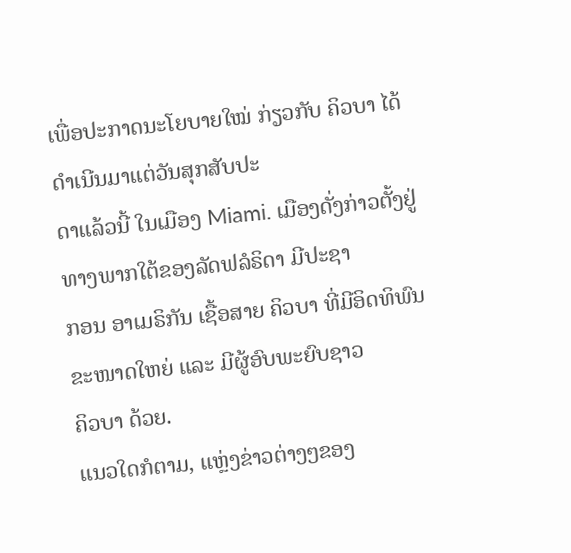ເພື່ອປະກາດນະໂຍບາຍໃໝ່ ກ່ຽວກັບ ຄິວບາ ໄດ້ດຳເນີນມາແຕ່ວັນສຸກສັບປະ
ດາແລ້ວນີ້ ໃນເມືອງ Miami. ເມືອງດັ່ງກ່າວຕັ້ງຢູ່ທາງພາກໃຕ້ຂອງລັດຟລໍຣິດາ ມີປະຊາ
ກອນ ອາເມຣິກັນ ເຊື້ອສາຍ ຄິວບາ ທີ່ມີອິດທິພົນຂະໜາດໃຫຍ່ ແລະ ມີຜູ້ອົບພະຍົບຊາວ
ຄິວບາ ດ້ວຍ.
ແນວໃດກໍຕາມ, ແຫຼ່ງຂ່າວຕ່າງໆຂອງ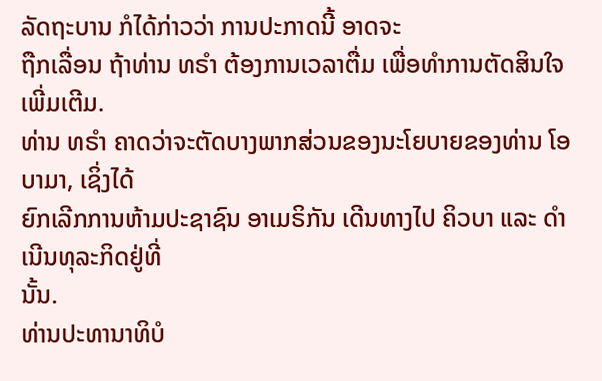ລັດຖະບານ ກໍໄດ້ກ່າວວ່າ ການປະກາດນີ້ ອາດຈະ
ຖືກເລື່ອນ ຖ້າທ່ານ ທຣຳ ຕ້ອງການເວລາຕື່ມ ເພື່ອທຳການຕັດສິນໃຈເພີ່ມເຕີມ.
ທ່ານ ທຣຳ ຄາດວ່າຈະຕັດບາງພາກສ່ວນຂອງນະໂຍບາຍຂອງທ່ານ ໂອບາມາ, ເຊິ່ງໄດ້
ຍົກເລີກການຫ້າມປະຊາຊົນ ອາເມຣິກັນ ເດີນທາງໄປ ຄິວບາ ແລະ ດຳເນີນທຸລະກິດຢູ່ທີ່
ນັ້ນ.
ທ່ານປະທານາທິບໍ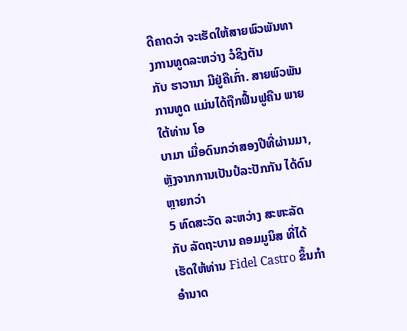ດີຄາດວ່າ ຈະເຮັດໃຫ້ສາຍພົວພັນທາງການທູດລະຫວ່າງ ວໍຊິງຕັນ
ກັບ ຮາວານາ ມີຢູ່ຄືເກົ່າ. ສາຍພົວພັນການທູດ ແມ່ນໄດ້ຖືກຟື້ນຟູຄືນ ພາຍໃຕ້ທ່ານ ໂອ
ບາມາ ເມື່ອດົນກວ່າສອງປີທີ່ຜ່ານມາ, ຫຼັງຈາກການເປັນປໍລະປັກກັນ ໄດ້ດົນຫຼາຍກວ່າ
5 ທົດສະວັດ ລະຫວ່າງ ສະຫະລັດ ກັບ ລັດຖະບານ ຄອມມູນິສ ທີ່ໄດ້ເຮັດໃຫ້ທ່ານ Fidel Castro ຂຶ້ນກຳອຳນາດ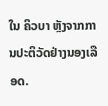ໃນ ຄິວບາ ຫຼັງຈາກການປະຕິວັດຢ່າງນອງເລືອດ.